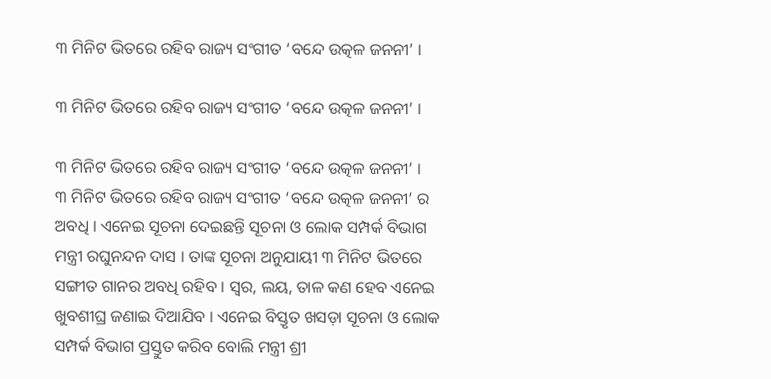୩ ମିନିଟ ଭିତରେ ରହିବ ରାଜ୍ୟ ସଂଗୀତ ‘ବନ୍ଦେ ଉତ୍କଳ ଜନନୀ’ ।

୩ ମିନିଟ ଭିତରେ ରହିବ ରାଜ୍ୟ ସଂଗୀତ ‘ବନ୍ଦେ ଉତ୍କଳ ଜନନୀ’ ।

୩ ମିନିଟ ଭିତରେ ରହିବ ରାଜ୍ୟ ସଂଗୀତ ‘ବନ୍ଦେ ଉତ୍କଳ ଜନନୀ’ ।
୩ ମିନିଟ ଭିତରେ ରହିବ ରାଜ୍ୟ ସଂଗୀତ ‘ବନ୍ଦେ ଉତ୍କଳ ଜନନୀ’ ର ଅବଧି । ଏନେଇ ସୂଚନା ଦେଇଛନ୍ତି ସୂଚନା ଓ ଲୋକ ସମ୍ପର୍କ ବିଭାଗ ମନ୍ତ୍ରୀ ରଘୁନନ୍ଦନ ଦାସ । ତାଙ୍କ ସୂଚନା ଅନୁଯାୟୀ ୩ ମିନିଟ ଭିତରେ ସଙ୍ଗୀତ ଗାନର ଅବଧି ରହିବ । ସ୍ୱର, ଲୟ, ତାଳ କଣ ହେବ ଏନେଇ ଖୁବଶୀଘ୍ର ଜଣାଇ ଦିଆଯିବ । ଏନେଇ ବିସ୍ତୃତ ଖସଡ଼ା ସୂଚନା ଓ ଲୋକ ସମ୍ପର୍କ ବିଭାଗ ପ୍ରସ୍ତୁତ କରିବ ବୋଲି ମନ୍ତ୍ରୀ ଶ୍ରୀ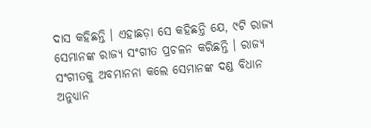ଦାସ କହିଛନ୍ତି । ଏହାଛଡ଼ା ସେ କହିଛନ୍ତି ଯେ, ୯ଟି ରାଜ୍ୟ ସେମାନଙ୍କ ରାଜ୍ୟ ସଂଗୀତ ପ୍ରଚଳନ କରିଛନ୍ତି । ରାଜ୍ୟ ସଂଗୀତକୁ ଅବମାନନା କଲେ ସେମାନଙ୍କ ଦଣ୍ଡ ବିଧାନ ଅନୁଧ୍ୟାନ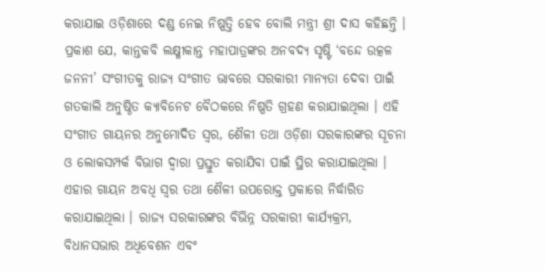କରାଯାଇ ଓଡ଼ିଶାରେ ଦଣ୍ଡ ନେଇ ନିଷ୍ପତ୍ତି ହେବ ବୋଲି ମନ୍ତ୍ରୀ ଶ୍ରୀ ଦାସ କହିଛନ୍ତି । ପ୍ରକାଶ ଯେ, କାନ୍ତକବି ଲକ୍ଷ୍ମୀକାନ୍ତ ମହାପାତ୍ରଙ୍କର ଅନବଦ୍ୟ ସୃଷ୍ଟି ‘ବନ୍ଦେ ଉତ୍କଳ ଜନନୀ’ ସଂଗୀତକୁ ରାଜ୍ୟ ସଂଗୀତ ଭାବରେ ସରକାରୀ ମାନ୍ୟତା ଦେବା ପାଇଁ ଗତକାଲି ଅନୁଷ୍ଠିତ କ୍ୟାବିନେଟ ବୈଠକରେ ନିଷ୍ପତି ଗ୍ରହଣ କରାଯାଇଥିଲା । ଏହି ସଂଗୀତ ଗାୟନର ଅନୁମୋଦିତ ସ୍ୱର, ଶୈଳୀ ତଥା ଓଡ଼ିଶା ସରକାରଙ୍କର ସୂଚନା ଓ ଲୋକସମ୍ପର୍କ ବିଭାଗ ଦ୍ୱାରା ପ୍ରସ୍ତୁତ କରାଯିବା ପାଇଁ ସ୍ଥିର କରାଯାଇଥିଲା । ଏହାର ଗାୟନ ଅବଧି ସ୍ୱର ତଥା ଶୈଳୀ ଉପରୋକ୍ତ ପ୍ରକାରେ ନିର୍ଦ୍ଧାରିତ କରାଯାଇଥିଲା । ରାଜ୍ୟ ସରକାରଙ୍କର ବିଭିନ୍ନ ସରକାରୀ କାର୍ଯ୍ୟକ୍ରମ, ବିଧାନସଭାର ଅଧିବେଶନ ଏବଂ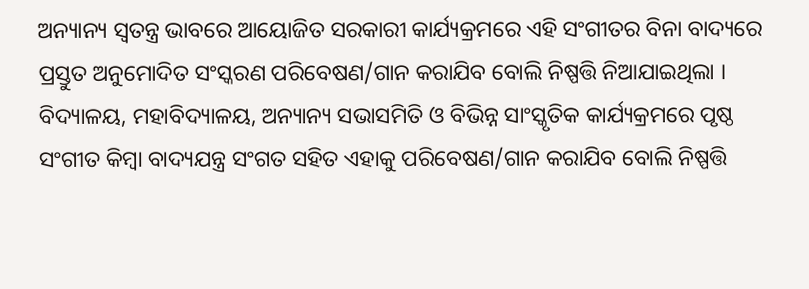ଅନ୍ୟାନ୍ୟ ସ୍ୱତନ୍ତ୍ର ଭାବରେ ଆୟୋଜିତ ସରକାରୀ କାର୍ଯ୍ୟକ୍ରମରେ ଏହି ସଂଗୀତର ବିନା ବାଦ୍ୟରେ ପ୍ରସ୍ତୁତ ଅନୁମୋଦିତ ସଂସ୍କରଣ ପରିବେଷଣ/ଗାନ କରାଯିବ ବୋଲି ନିଷ୍ପତ୍ତି ନିଆଯାଇଥିଲା । ବିଦ୍ୟାଳୟ, ମହାବିଦ୍ୟାଳୟ, ଅନ୍ୟାନ୍ୟ ସଭାସମିତି ଓ ବିଭିନ୍ନ ସାଂସ୍କୃତିକ କାର୍ଯ୍ୟକ୍ରମରେ ପୃଷ୍ଠ ସଂଗୀତ କିମ୍ବା ବାଦ୍ୟଯନ୍ତ୍ର ସଂଗତ ସହିତ ଏହାକୁ ପରିବେଷଣ/ଗାନ କରାଯିବ ବୋଲି ନିଷ୍ପତ୍ତି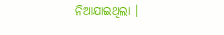ନିଆଯାଇଥିଲା ।